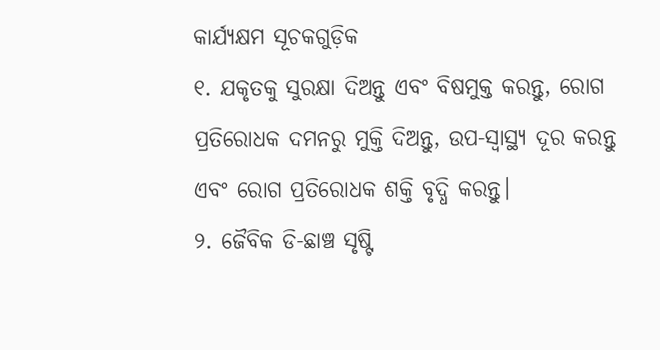କାର୍ଯ୍ୟକ୍ଷମ ସୂଚକଗୁଡ଼ିକ
୧. ଯକୃତକୁ ସୁରକ୍ଷା ଦିଅନ୍ତୁ ଏବଂ ବିଷମୁକ୍ତ କରନ୍ତୁ, ରୋଗ ପ୍ରତିରୋଧକ ଦମନରୁ ମୁକ୍ତି ଦିଅନ୍ତୁ, ଉପ-ସ୍ୱାସ୍ଥ୍ୟ ଦୂର କରନ୍ତୁ ଏବଂ ରୋଗ ପ୍ରତିରୋଧକ ଶକ୍ତି ବୃଦ୍ଧି କରନ୍ତୁ।
୨. ଜୈବିକ ଡି-ଛାଞ୍ଚ ସୃଷ୍ଟି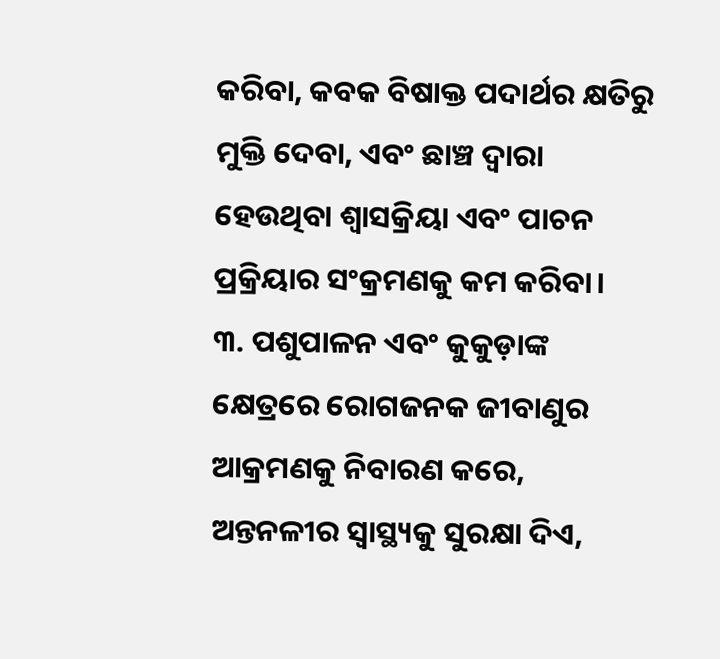କରିବା, କବକ ବିଷାକ୍ତ ପଦାର୍ଥର କ୍ଷତିରୁ ମୁକ୍ତି ଦେବା, ଏବଂ ଛାଞ୍ଚ ଦ୍ୱାରା ହେଉଥିବା ଶ୍ୱାସକ୍ରିୟା ଏବଂ ପାଚନ ପ୍ରକ୍ରିୟାର ସଂକ୍ରମଣକୁ କମ କରିବା।
୩. ପଶୁପାଳନ ଏବଂ କୁକୁଡ଼ାଙ୍କ କ୍ଷେତ୍ରରେ ରୋଗଜନକ ଜୀବାଣୁର ଆକ୍ରମଣକୁ ନିବାରଣ କରେ, ଅନ୍ତନଳୀର ସ୍ୱାସ୍ଥ୍ୟକୁ ସୁରକ୍ଷା ଦିଏ,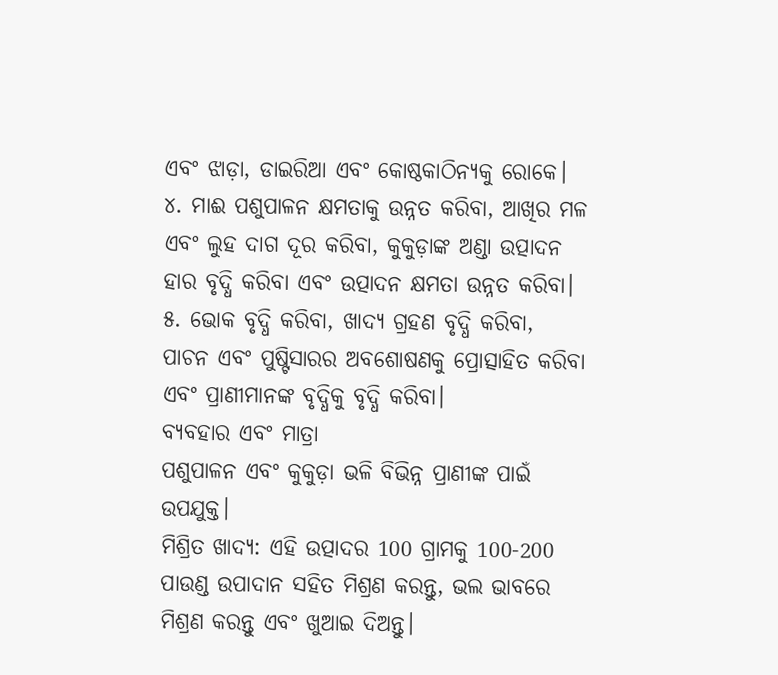ଏବଂ ଝାଡ଼ା, ଡାଇରିଆ ଏବଂ କୋଷ୍ଠକାଠିନ୍ୟକୁ ରୋକେ।
୪. ମାଈ ପଶୁପାଳନ କ୍ଷମତାକୁ ଉନ୍ନତ କରିବା, ଆଖିର ମଳ ଏବଂ ଲୁହ ଦାଗ ଦୂର କରିବା, କୁକୁଡ଼ାଙ୍କ ଅଣ୍ଡା ଉତ୍ପାଦନ ହାର ବୃଦ୍ଧି କରିବା ଏବଂ ଉତ୍ପାଦନ କ୍ଷମତା ଉନ୍ନତ କରିବା।
୫. ଭୋକ ବୃଦ୍ଧି କରିବା, ଖାଦ୍ୟ ଗ୍ରହଣ ବୃଦ୍ଧି କରିବା, ପାଚନ ଏବଂ ପୁଷ୍ଟିସାରର ଅବଶୋଷଣକୁ ପ୍ରୋତ୍ସାହିତ କରିବା ଏବଂ ପ୍ରାଣୀମାନଙ୍କ ବୃଦ୍ଧିକୁ ବୃଦ୍ଧି କରିବା।
ବ୍ୟବହାର ଏବଂ ମାତ୍ରା
ପଶୁପାଳନ ଏବଂ କୁକୁଡ଼ା ଭଳି ବିଭିନ୍ନ ପ୍ରାଣୀଙ୍କ ପାଇଁ ଉପଯୁକ୍ତ।
ମିଶ୍ରିତ ଖାଦ୍ୟ: ଏହି ଉତ୍ପାଦର 100 ଗ୍ରାମକୁ 100-200 ପାଉଣ୍ଡ ଉପାଦାନ ସହିତ ମିଶ୍ରଣ କରନ୍ତୁ, ଭଲ ଭାବରେ ମିଶ୍ରଣ କରନ୍ତୁ ଏବଂ ଖୁଆଇ ଦିଅନ୍ତୁ।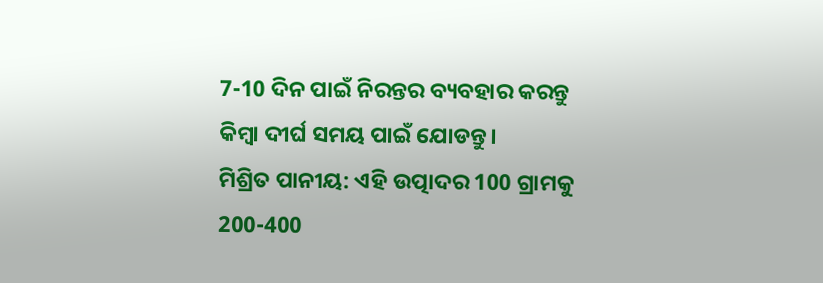7-10 ଦିନ ପାଇଁ ନିରନ୍ତର ବ୍ୟବହାର କରନ୍ତୁ କିମ୍ବା ଦୀର୍ଘ ସମୟ ପାଇଁ ଯୋଡନ୍ତୁ।
ମିଶ୍ରିତ ପାନୀୟ: ଏହି ଉତ୍ପାଦର 100 ଗ୍ରାମକୁ 200-400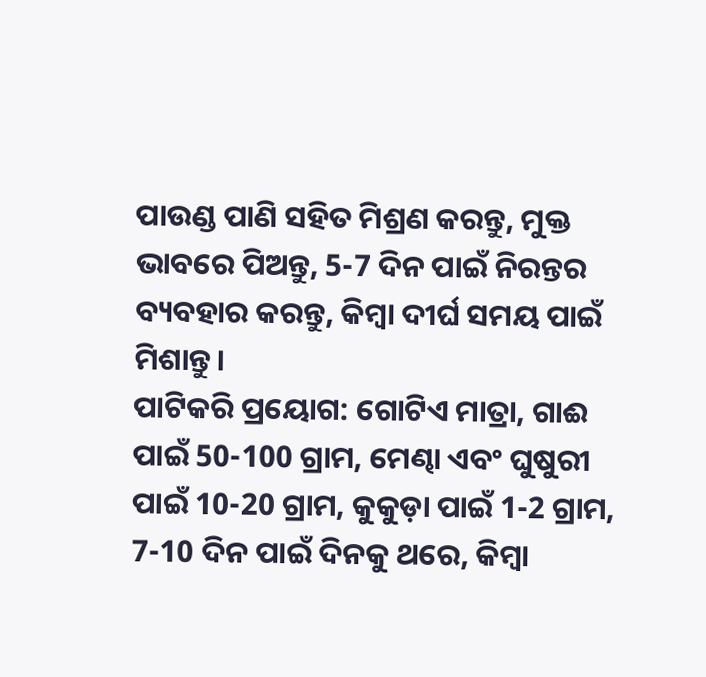ପାଉଣ୍ଡ ପାଣି ସହିତ ମିଶ୍ରଣ କରନ୍ତୁ, ମୁକ୍ତ ଭାବରେ ପିଅନ୍ତୁ, 5-7 ଦିନ ପାଇଁ ନିରନ୍ତର ବ୍ୟବହାର କରନ୍ତୁ, କିମ୍ବା ଦୀର୍ଘ ସମୟ ପାଇଁ ମିଶାନ୍ତୁ।
ପାଟିକରି ପ୍ରୟୋଗ: ଗୋଟିଏ ମାତ୍ରା, ଗାଈ ପାଇଁ 50-100 ଗ୍ରାମ, ମେଣ୍ଢା ଏବଂ ଘୁଷୁରୀ ପାଇଁ 10-20 ଗ୍ରାମ, କୁକୁଡ଼ା ପାଇଁ 1-2 ଗ୍ରାମ, 7-10 ଦିନ ପାଇଁ ଦିନକୁ ଥରେ, କିମ୍ବା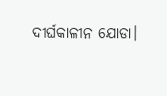ଦୀର୍ଘକାଳୀନ ଯୋଡା।